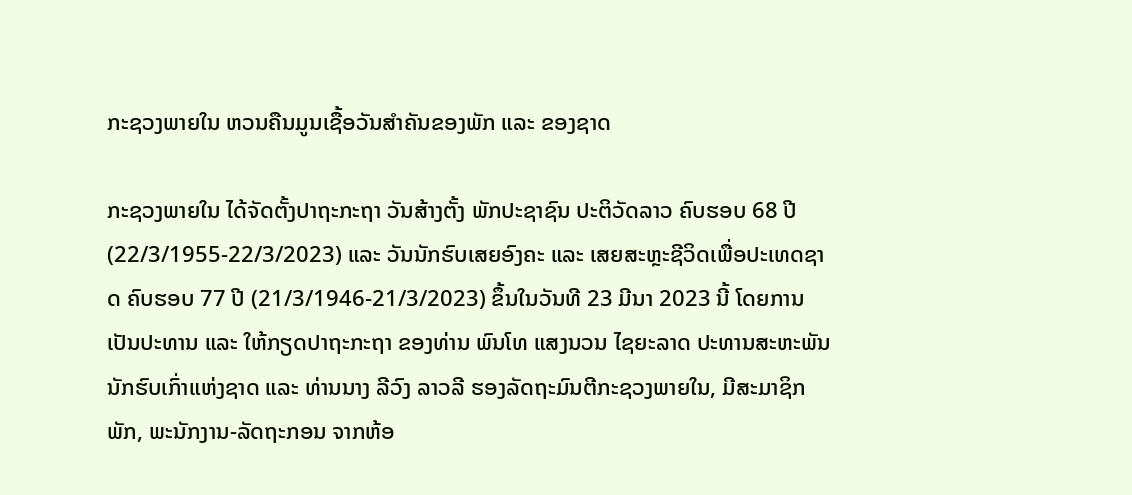ກະຊວງພາຍໃນ ຫວນຄືນມູນເຊື້ອວັນສຳຄັນຂອງພັກ ແລະ ຂອງຊາດ

ກະຊວງພາຍໃນ ໄດ້ຈັດຕັ້ງປາຖະກະຖາ ວັນສ້າງຕັ້ງ ພັກປະຊາຊົນ ປະຕິວັດລາວ ຄົບຮອບ 68 ປີ (22/3/1955-22/3/2023) ແລະ ວັນນັກຮົບເສຍອົງຄະ ແລະ ເສຍສະຫຼະຊີວິດເພື່ອປະເທດຊາດ ຄົບຮອບ 77 ປີ (21/3/1946-21/3/2023) ຂຶ້ນໃນວັນທີ 23 ມີນາ 2023 ນີ້ ໂດຍການເປັນປະທານ ແລະ ໃຫ້ກຽດປາຖະກະຖາ ຂອງທ່ານ ພົນໂທ ແສງນວນ ໄຊຍະລາດ ປະທານສະຫະພັນນັກຮົບເກົ່າແຫ່ງຊາດ ແລະ ທ່ານນາງ ລີວົງ ລາວລີ ຮອງລັດຖະມົນຕີກະຊວງພາຍໃນ, ມີສະມາຊິກພັກ, ພະນັກງານ-ລັດຖະກອນ ຈາກຫ້ອ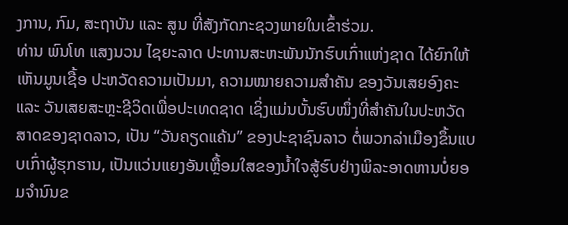ງການ, ກົມ, ສະຖາບັນ ແລະ ສູນ ທີ່ສັງກັດກະຊວງພາຍໃນເຂົ້າຮ່ວມ.
ທ່ານ ພົນໂທ ແສງນວນ ໄຊຍະລາດ ປະທານສະຫະພັນນັກຮົບເກົ່າແຫ່ງຊາດ ໄດ້ຍົກໃຫ້ເຫັນມູນເຊື້ອ ປະຫວັດຄວາມເປັນມາ, ຄວາມໝາຍຄວາມສຳຄັນ ຂອງວັນເສຍອົງຄະ ແລະ ວັນເສຍສະຫຼະຊີວິດເພື່ອປະເທດຊາດ ເຊິ່ງແມ່ນບັ້ນຮົບໜຶ່ງທີ່ສຳຄັນໃນປະຫວັດສາດຂອງຊາດລາວ, ເປັນ “ວັນຄຽດແຄ້ນ” ຂອງປະຊາຊົນລາວ ຕໍ່ພວກລ່າເມືອງຂຶ້ນແບບເກົ່າຜູ້ຮຸກຮານ, ເປັນແວ່ນແຍງອັນເຫຼື້ອມໃສຂອງນ້ຳໃຈສູ້ຮົບຢ່າງພິລະອາດຫານບໍ່ຍອມຈຳນົນຂ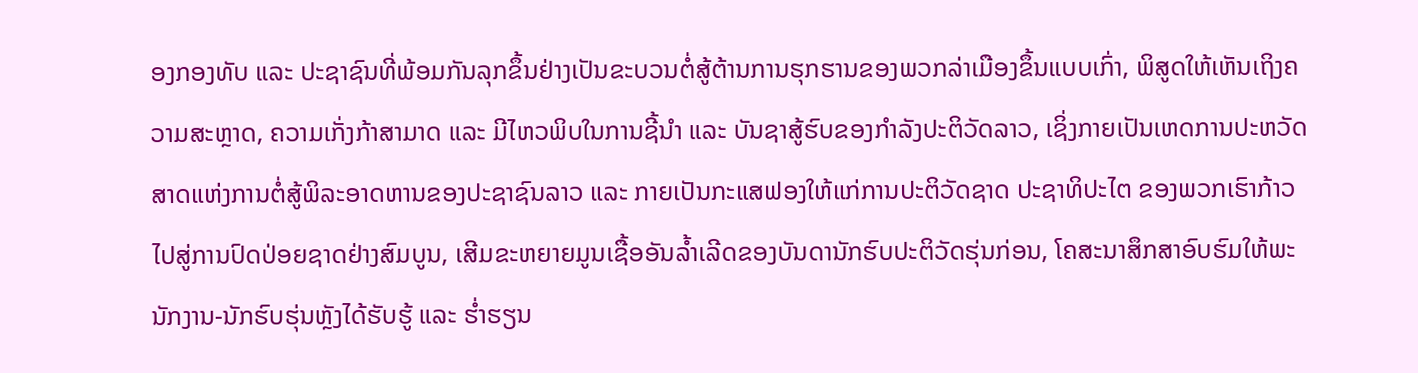ອງກອງທັບ ແລະ ປະຊາຊົນທີ່ພ້ອມກັນລຸກຂຶ້ນຢ່າງເປັນຂະບວນຕໍ່ສູ້ຕ້ານການຮຸກຮານຂອງພວກລ່າເມືອງຂຶ້ນແບບເກົ່າ, ພິສູດໃຫ້ເຫັນເຖິງຄວາມສະຫຼາດ, ຄວາມເກັ່ງກ້າສາມາດ ແລະ ມີໄຫວພິບໃນການຊີ້ນຳ ແລະ ບັນຊາສູ້ຮົບຂອງກຳລັງປະຕິວັດລາວ, ເຊິ່ງກາຍເປັນເຫດການປະຫວັດສາດແຫ່ງການຕໍ່ສູ້ພິລະອາດຫານຂອງປະຊາຊົນລາວ ແລະ ກາຍເປັນກະແສຟອງໃຫ້ແກ່ການປະຕິວັດຊາດ ປະຊາທິປະໄຕ ຂອງພວກເຮົາກ້າວໄປສູ່ການປົດປ່ອຍຊາດຢ່າງສົມບູນ, ເສີມຂະຫຍາຍມູນເຊື້ອອັນລ້ຳເລີດຂອງບັນດານັກຮົບປະຕິວັດຮຸ່ນກ່ອນ, ໂຄສະນາສຶກສາອົບຮົມໃຫ້ພະນັກງານ-ນັກຮົບຮຸ່ນຫຼັງໄດ້ຮັບຮູ້ ແລະ ຮ່ຳຮຽນ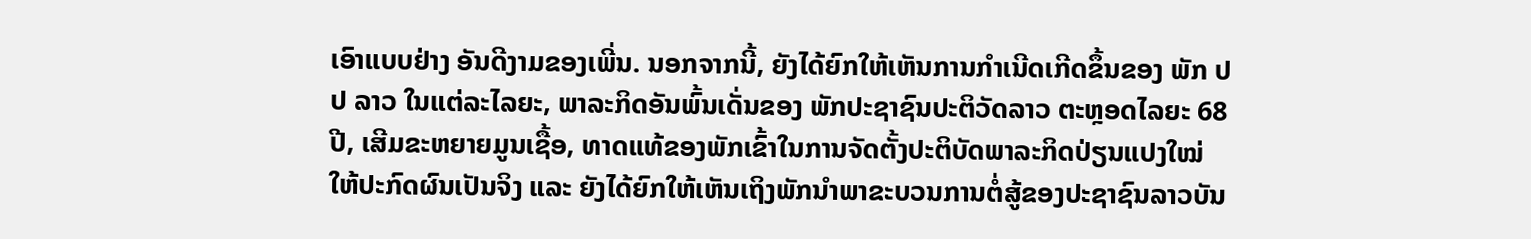ເອົາແບບຢ່າງ ອັນດີງາມຂອງເພີ່ນ. ນອກຈາກນີ້, ຍັງໄດ້ຍົກໃຫ້ເຫັນການກຳເນີດເກີດຂຶ້ນຂອງ ພັກ ປປ ລາວ ໃນແຕ່ລະໄລຍະ, ພາລະກິດອັນພົ້ນເດັ່ນຂອງ ພັກປະຊາຊົນປະຕິວັດລາວ ຕະຫຼອດໄລຍະ 68 ປີ, ເສີມຂະຫຍາຍມູນເຊື້ອ, ທາດແທ້ຂອງພັກເຂົ້າໃນການຈັດຕັ້ງປະຕິບັດພາລະກິດປ່ຽນແປງໃໝ່ໃຫ້ປະກົດຜົນເປັນຈິງ ແລະ ຍັງໄດ້ຍົກໃຫ້ເຫັນເຖິງພັກນຳພາຂະບວນການຕໍ່ສູ້ຂອງປະຊາຊົນລາວບັນ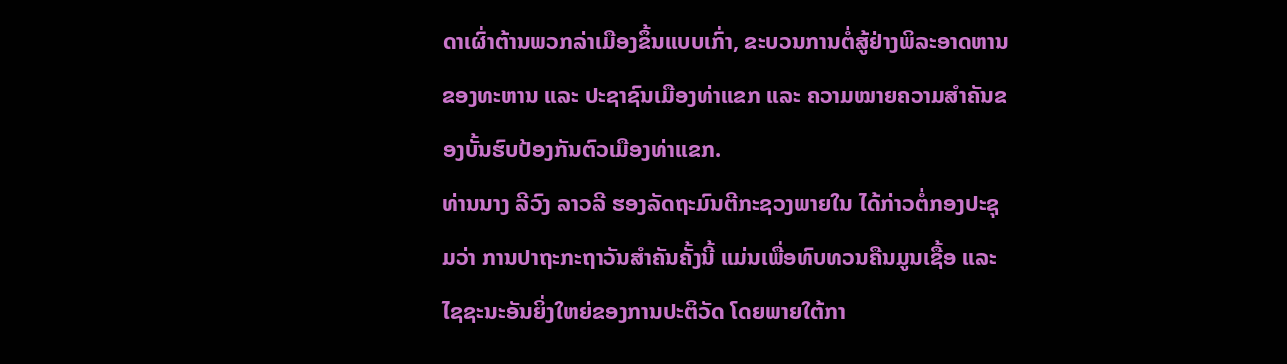ດາເຜົ່າຕ້ານພວກລ່າເມືອງຂຶ້ນແບບເກົ່າ, ຂະບວນການຕໍ່ສູ້ຢ່າງພິລະອາດຫານຂອງທະຫານ ແລະ ປະຊາຊົນເມືອງທ່າແຂກ ແລະ ຄວາມໝາຍຄວາມສຳຄັນຂອງບັ້ນຮົບປ້ອງກັນຕົວເມືອງທ່າແຂກ.
ທ່ານນາງ ລີວົງ ລາວລີ ຮອງລັດຖະມົນຕີກະຊວງພາຍໃນ ໄດ້ກ່າວຕໍ່ກອງປະຊຸມວ່າ ການປາຖະກະຖາວັນສຳຄັນຄັ້ງນີ້ ແມ່ນເພື່ອທົບທວນຄືນມູນເຊື້ອ ແລະ ໄຊຊະນະອັນຍິ່ງໃຫຍ່ຂອງການປະຕິວັດ ໂດຍພາຍໃຕ້ກາ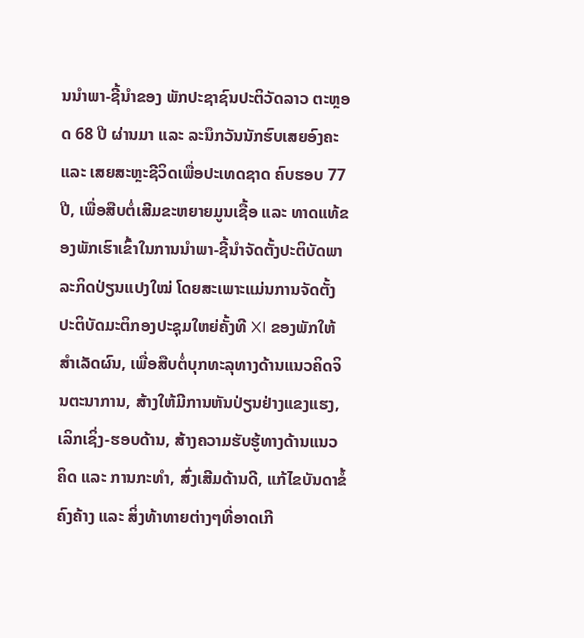ນນຳພາ-ຊີ້ນຳຂອງ ພັກປະຊາຊົນປະຕິວັດລາວ ຕະຫຼອດ 68 ປີ ຜ່ານມາ ແລະ ລະນຶກວັນນັກຮົບເສຍອົງຄະ ແລະ ເສຍສະຫຼະຊີວິດເພື່ອປະເທດຊາດ ຄົບຮອບ 77 ປີ, ເພື່ອສືບຕໍ່ເສີມຂະຫຍາຍມູນເຊື້ອ ແລະ ທາດແທ້ຂອງພັກເຮົາເຂົ້າໃນການນຳພາ-ຊີ້ນຳຈັດຕັ້ງປະຕິບັດພາລະກິດປ່ຽນແປງໃໝ່ ໂດຍສະເພາະແມ່ນການຈັດຕັ້ງປະຕິບັດມະຕິກອງປະຊຸມໃຫຍ່ຄັ້ງທີ XI ຂອງພັກໃຫ້ສຳເລັດຜົນ, ເພື່ອສືບຕໍ່ບຸກທະລຸທາງດ້ານແນວຄິດຈິນຕະນາການ, ສ້າງໃຫ້ມີການຫັນປ່ຽນຢ່າງແຂງແຮງ, ເລິກເຊິ່ງ-ຮອບດ້ານ, ສ້າງຄວາມຮັບຮູ້ທາງດ້ານແນວຄິດ ແລະ ການກະທໍາ, ສົ່ງເສີມດ້ານດີ, ແກ້ໄຂບັນດາຂໍ້ຄົງຄ້າງ ແລະ ສິ່ງທ້າທາຍຕ່າງໆທີ່ອາດເກີ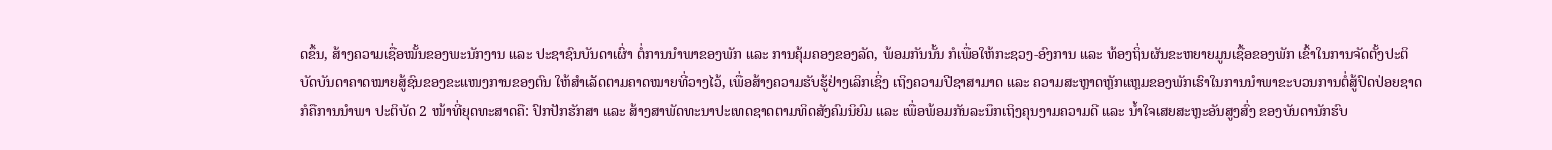ດຂຶ້ນ, ສ້າງຄວາມເຊື່ອໝັ້ນຂອງພະນັກງານ ແລະ ປະຊາຊົນບັນດາເຜົ່າ ຕໍ່ການນໍາພາຂອງພັກ ແລະ ການຄຸ້ມຄອງຂອງລັດ, ພ້ອມກັນນັ້ນ ກໍເພື່ອໃຫ້ກະຊວງ-ອົງການ ແລະ ທ້ອງຖິ່ນຜັນຂະຫຍາຍມູນເຊື້ອຂອງພັກ ເຂົ້າໃນການຈັດຕັ້ງປະຕິບັດບັນດາຄາດໝາຍສູ້ຊົນຂອງຂະແໜງການຂອງຕົນ ໃຫ້ສໍາເລັດຕາມຄາດໝາຍທີ່ວາງໄວ້, ເພື່ອສ້າງຄວາມຮັບຮູ້ຢ່າງເລິກເຊິ່ງ ເຖິງຄວາມປີຊາສາມາດ ແລະ ຄວາມສະຫຼາດຫຼັກແຫຼມຂອງພັກເຮົາໃນການນໍາພາຂະບວນການຕໍ່ສູ້ປົດປ່ອຍຊາດ ກໍຄືການນໍາພາ ປະຕິບັດ 2 ໜ້າທີ່ຍຸດທະສາດຄື: ປົກປັກຮັກສາ ແລະ ສ້າງສາພັດທະນາປະເທດຊາດຕາມທິດສັງຄົມນິຍົມ ແລະ ເພື່ອພ້ອມກັນລະນຶກເຖິງຄຸນງາມຄວາມດີ ແລະ ນໍ້າໃຈເສຍສະຫຼະອັນສູງສົ່ງ ຂອງບັນດານັກຮົບ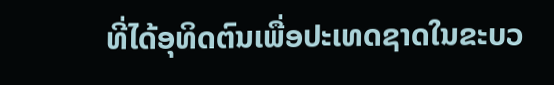ທີ່ໄດ້ອຸທິດຕົນເພື່ອປະເທດຊາດໃນຂະບວ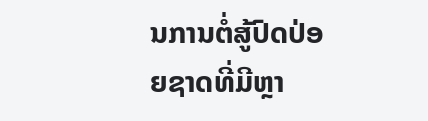ນການຕໍ່ສູ້ປົດປ່ອຍຊາດທີ່ມີຫຼາ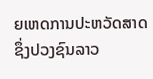ຍເຫດການປະຫວັດສາດຊຶ່ງປວງຊົນລາວ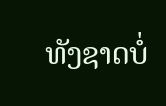ທັງຊາດບໍ່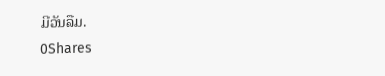ມີວັນລືມ.
0Shares